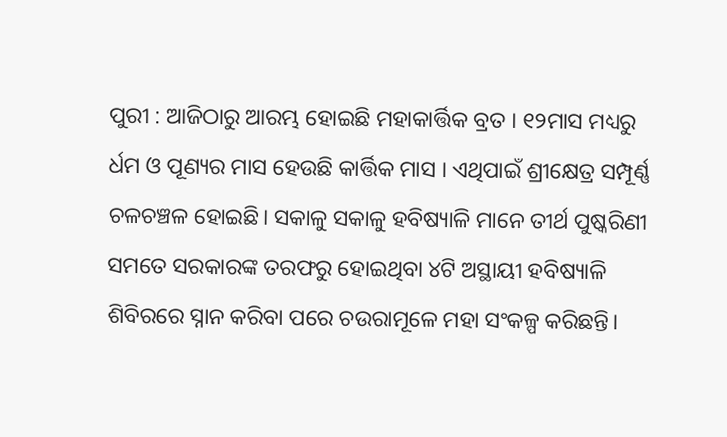ପୁରୀ : ଆଜିଠାରୁ ଆରମ୍ଭ ହୋଇଛି ମହାକାର୍ତ୍ତିକ ବ୍ରତ । ୧୨ମାସ ମଧ୍ୟରୁ ର୍ଧମ ଓ ପୂଣ୍ୟର ମାସ ହେଉଛି କାର୍ତ୍ତିକ ମାସ । ଏଥିପାଇଁ ଶ୍ରୀକ୍ଷେତ୍ର ସମ୍ପୂର୍ଣ୍ଣ ଚଳଚଞ୍ଚଳ ହୋଇଛି। ସକାଳୁ ସକାଳୁ ହବିଷ୍ୟାଳି ମାନେ ତୀର୍ଥ ପୁଷ୍କରିଣୀ ସମତେ ସରକାରଙ୍କ ତରଫରୁ ହୋଇଥିବା ୪ଟି ଅସ୍ଥାୟୀ ହବିଷ୍ୟାଳି ଶିବିରରେ ସ୍ନାନ କରିବା ପରେ ଚଉରାମୂଳେ ମହା ସଂକଳ୍ପ କରିଛନ୍ତି।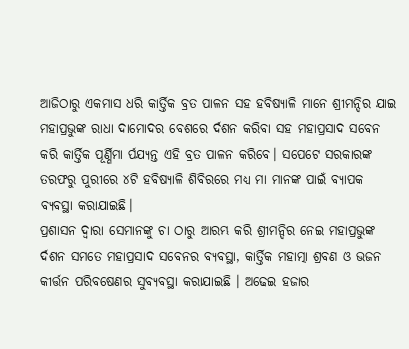ଆଜିଠାରୁ ଏକମାସ ଧରି କାର୍ତ୍ତିକ ବ୍ରତ ପାଳନ ସହ ହବିଷ୍ୟାଳି ମାନେ ଶ୍ରୀମନ୍ଦିର ଯାଇ ମହାପ୍ରଭୁଙ୍କ ରାଧା ଦାମୋଦର ବେଶରେ ର୍ଦଶନ କରିବା ସହ ମହାପ୍ରସାଦ ସବେନ କରି କାର୍ତ୍ତିକ ପୂର୍ଣ୍ଣିମା ର୍ପଯ୍ୟନ୍ତ ଏହି ବ୍ରତ ପାଳନ କରିବେ। ସପେଟେ ସରକାରଙ୍କ ତରଫରୁ ପୁରୀରେ ୪ଟି ହବିଷ୍ୟାଳି ଶିବିରରେ ମଧ୍ୟ ମା ମାନଙ୍କ ପାଇଁ ବ୍ୟାପକ ବ୍ୟବସ୍ଥା କରାଯାଇଛି।
ପ୍ରଶାସନ ଦ୍ୱାରା ସେମାନଙ୍କୁ ଚା ଠାରୁ ଆରମ୍ଭ କରି ଶ୍ରୀମନ୍ଦିର ନେଇ ମହାପ୍ରଭୁଙ୍କ ର୍ଦଶନ ସମତେ ମହାପ୍ରସାଦ ସବେନର ବ୍ୟବସ୍ଥା, କାର୍ତ୍ତିକ ମହାତ୍ମା ଶ୍ରବଣ ଓ ଭଜନ କୀର୍ତ୍ତନ ପରିବଷେଣର ସୁବ୍ୟବସ୍ଥା କରାଯାଇଛି । ଅଢେଇ ହଜାର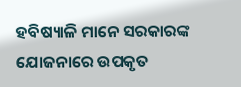ହବିଷ୍ୟାଳି ମାନେ ସରକାରଙ୍କ ଯୋଜନାରେ ଉପକୃତ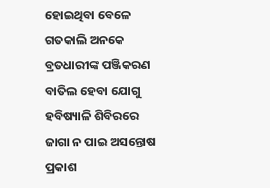ହୋଇଥିବା ବେଳେ ଗତକାଲି ଅନକେ ବ୍ରତଧାରୀଙ୍କ ପଞ୍ଜିକରଣ ବାତିଲ ହେବା ଯୋଗୁ ହବିଷ୍ୟାଳି ଶିବିରରେ ଜାଗା ନ ପାଇ ଅସନ୍ତୋଷ ପ୍ରକାଶ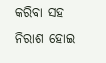କରିବା ସହ ନିରାଶ ହୋଇ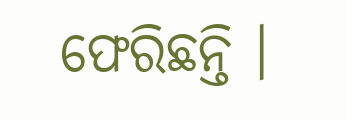ଫେରିଛନ୍ତି ।